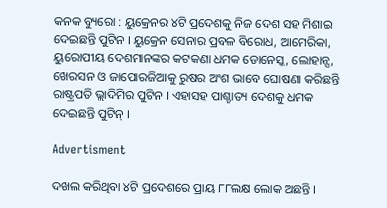କନକ ବ୍ୟୁରୋ : ୟୁକ୍ରେନର ୪ଟି ପ୍ରଦେଶକୁ ନିଜ ଦେଶ ସହ ମିଶାଇ ଦେଇଛନ୍ତି ପୁଟିନ । ୟୁକ୍ରେନ ସେନାର ପ୍ରବଳ ବିରୋଧ, ଆମେରିକା, ୟୁରୋପୀୟ ଦେଶମାନଙ୍କର କଟକଣା ଧମକ ଡୋନେସ୍କ, ଲୋହାନ୍ସ, ଖେରସନ ଓ ଜାପୋରଜିଆକୁ ରୁଷର ଅଂଶ ଭାବେ ଘୋଷଣା କରିଛନ୍ତି ରାଷ୍ଟ୍ରପତି ଭ୍ଲାଦିମିର ପୁଟିନ । ଏହାସହ ପାଶ୍ଚାତ୍ୟ ଦେଶକୁ ଧମକ ଦେଇଛନ୍ତି ପୁଟିନ୍ ।

Advertisment

ଦଖଲ କରିଥିବା ୪ଟି ପ୍ରଦେଶରେ ପ୍ରାୟ ୮୮ଲକ୍ଷ ଲୋକ ଅଛନ୍ତି ।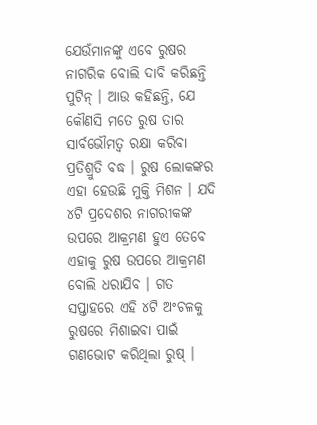ଯେଉଁମାନଙ୍କୁ ଏବେ ରୁଷର ନାଗରିକ ବୋଲି ଦାବି କରିଛନ୍ତି ପୁଟିନ୍ । ଆଉ କହିଛନ୍ତି, ଯେ କୌଣସି ମତେ ରୁଷ ତାର ସାର୍ବଭୌମତ୍ୱ ରକ୍ଷା କରିବା ପ୍ରତିଶ୍ରୁତି ବଦ୍ଧ । ରୁଷ ଲୋକଙ୍କର ଏହା ହେଉଛି ମୁକ୍ତି ମିଶନ । ଯଦି ୪ଟି ପ୍ରଦେଶର ନାଗରୀକଙ୍କ ଉପରେ ଆକ୍ରମଣ ହୁଏ ତେବେ ଏହାକୁ ରୁଷ ଉପରେ ଆକ୍ରମଣ ବୋଲି ଧରାଯିବ । ଗତ ସପ୍ତାହରେ ଏହି ୪ଟି ଅଂଚଳକୁ ରୁଷରେ ମିଶାଇବା ପାଇଁ ଗଣଭୋଟ କରିଥିଲା ରୁଷ୍ ।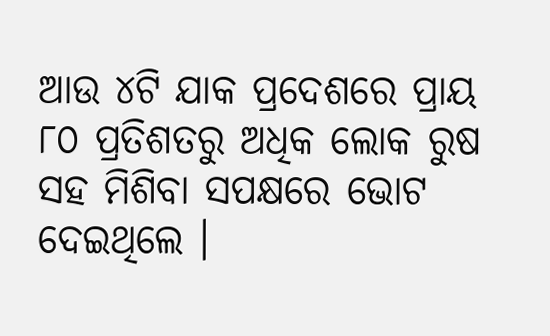ଆଉ ୪ଟି ଯାକ ପ୍ରଦେଶରେ ପ୍ରାୟ ୮୦ ପ୍ରତିଶତରୁ ଅଧିକ ଲୋକ ରୁଷ ସହ ମିଶିବା ସପକ୍ଷରେ ଭୋଟ ଦେଇଥିଲେ ।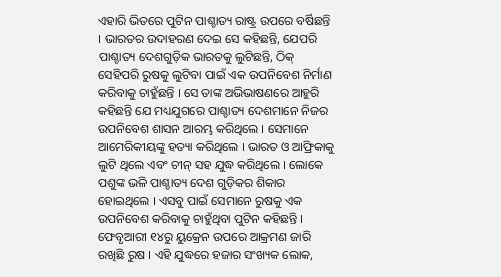ଏହାରି ଭିତରେ ପୁଟିନ ପାଶ୍ଚାତ୍ୟ ରାଷ୍ଟ୍ର ଉପରେ ବର୍ଷିଛନ୍ତି । ଭାରତର ଉଦାହରଣ ଦେଇ ସେ କହିଛନ୍ତି, ଯେପରି ପାଶ୍ଚାତ୍ୟ ଦେଶଗୁଡ଼ିକ ଭାରତକୁ ଲୁଟିଛନ୍ତି, ଠିକ୍ ସେହିପରି ରୁଷକୁ ଲୁଟିବା ପାଇଁ ଏକ ଉପନିବେଶ ନିର୍ମାଣ କରିବାକୁ ଚାହୁଁଛନ୍ତି । ସେ ତାଙ୍କ ଅଭିଭାଷଣରେ ଆହୁରି କହିଛନ୍ତି ଯେ ମଧ୍ୟଯୁଗରେ ପାଶ୍ଚାତ୍ୟ ଦେଶମାନେ ନିଜର ଉପନିବେଶ ଶାସନ ଆରମ୍ଭ କରିଥିଲେ । ସେମାନେ ଆମେରିକୀୟଙ୍କୁ ହତ୍ୟା କରିଥିଲେ । ଭାରତ ଓ ଆଫ୍ରିକାକୁ ଲୁଟି ଥିଲେ ଏବଂ ଚୀନ୍ ସହ ଯୁଦ୍ଧ କରିଥିଲେ । ଲୋକେ ପଶୁଙ୍କ ଭଳି ପାଶ୍ଚାତ୍ୟ ଦେଶ ଗୁଡ଼ିକର ଶିକାର ହୋଇଥିଲେ । ଏସବୁ ପାଇଁ ସେମାନେ ରୁଷକୁ ଏକ ଉପନିବେଶ କରିବାକୁ ଚାହୁଁଥିବା ପୁଟିନ କହିଛନ୍ତି । ଫେବୃଆରୀ ୧୪ରୁ ୟୁକ୍ରେନ ଉପରେ ଆକ୍ରମଣ ଜାରି ରଖିଛି ରୁଷ । ଏହି ଯୁଦ୍ଧରେ ହଜାର ସଂଖ୍ୟକ ଲୋକ,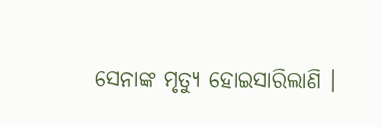ସେନାଙ୍କ ମୃତ୍ୟୁ ହୋଇସାରିଲାଣି ।